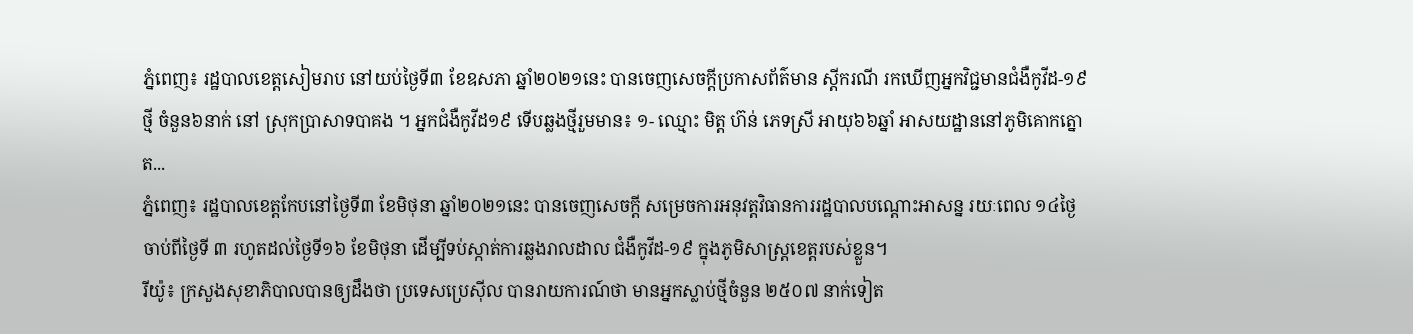ភ្នំពេញ៖ រដ្ឋបាលខេត្តសៀមរាប នៅយប់ថ្ងៃទី៣ ខែឧសភា ឆ្នាំ២០២១នេះ បានចេញសេចក្ដីប្រកាសព័ត៌មាន ស្ដីករណី រកឃើញអ្នកវិជ្ជមានជំងឺកូវីដ-១៩ ថ្មី ចំនួន៦នាក់ នៅ ស្រុកប្រាសាទបាគង ។ អ្នកជំងឺកូវីដ១៩ ទើបឆ្លងថ្មីរួមមាន៖ ១- ឈ្មោះ មិត្ត ហ៊ន់ ភេទស្រី អាយុ៦៦ឆ្នាំ អាសយដ្ឋាននៅភូមិគោកត្នោត...
ភ្នំពេញ៖ រដ្ឋបាលខេត្តកែបនៅថ្ងៃទី៣ ខែមិថុនា ឆ្នាំ២០២១នេះ បានចេញសេចក្ដី សម្រេចការអនុវត្តវិធានការរដ្ឋបាលបណ្ដោះអាសន្ន រយៈពេល ១៤ថ្ងៃ ចាប់ពីថ្ងៃទី ៣ រហូតដល់ថ្ងៃទី១៦ ខែមិថុនា ដើម្បីទប់ស្កាត់ការឆ្លងរាលដាល ជំងឺកូវីដ-១៩ ក្នុងភូមិសាស្ត្រខេត្តរបស់ខ្លួន។
រីយ៉ូ៖ ក្រសួងសុខាភិបាលបានឲ្យដឹងថា ប្រទេសប្រេស៊ីល បានរាយការណ៍ថា មានអ្នកស្លាប់ថ្មីចំនួន ២៥០៧ នាក់ទៀត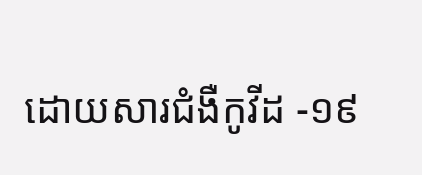ដោយសារជំងឺកូវីដ -១៩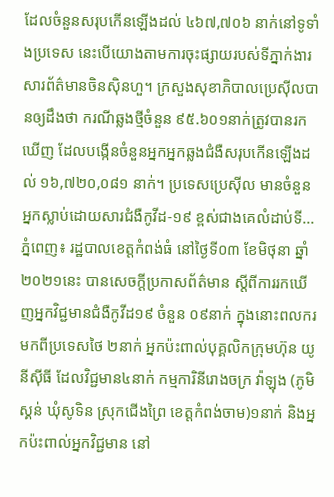ដែលចំនួនសរុបកើនឡើងដល់ ៤៦៧,៧០៦ នាក់នៅទូទាំងប្រទេស នេះបើយោងតាមការចុះផ្សាយរបស់ទីភ្នាក់ងារ សារព័ត៌មានចិនស៊ិនហួ។ ក្រសួងសុខាភិបាលប្រេស៊ីលបានឲ្យដឹងថា ករណីឆ្លងថ្មីចំនួន ៩៥.៦០១នាក់ត្រូវបានរកឃើញ ដែលបង្កើនចំនួនអ្នកអ្នកឆ្លងជំងឺសរុបកើនឡើងដល់ ១៦,៧២០,០៨១ នាក់។ ប្រទេសប្រេស៊ីល មានចំនួនអ្នកស្លាប់ដោយសារជំងឺកូវីដ-១៩ ខ្ពស់ជាងគេលំដាប់ទី...
ភ្នំពេញ៖ រដ្ឋបាលខេត្តកំពង់ធំ នៅថ្ងៃទី០៣ ខែមិថុនា ឆ្នាំ២០២១នេះ បានសេចក្តីប្រកាសព័ត៌មាន ស្តីពីការរកឃើញអ្នកវិជ្ជមានជំងឺកូវីដ១៩ ចំនួន ០៩នាក់ ក្នុងនោះពលករមកពីប្រទេសថៃ ២នាក់ អ្នកប៉ះពាល់បុគ្គលិកក្រុមហ៊ុន យូនីស៊ីធី ដែលវិជ្ជមាន៤នាក់ កម្មការិនីរោងចក្រ វ៉ាឡុង (ភូមិស្គន់ ឃុំសូទិន ស្រុកជើងព្រៃ ខេត្តកំពង់ចាម)១នាក់ និងអ្នកប៉ះពាល់អ្នកវិជ្ជមាន នៅ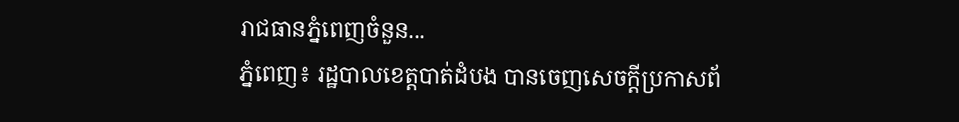រាជធានភ្នំពេញចំនួន...
ភ្នំពេញ៖ រដ្ឋបាលខេត្តបាត់ដំបង បានចេញសេចក្ដីប្រកាសព័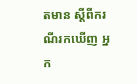តមាន ស្ដីពីករណីរកឃើញ អ្នក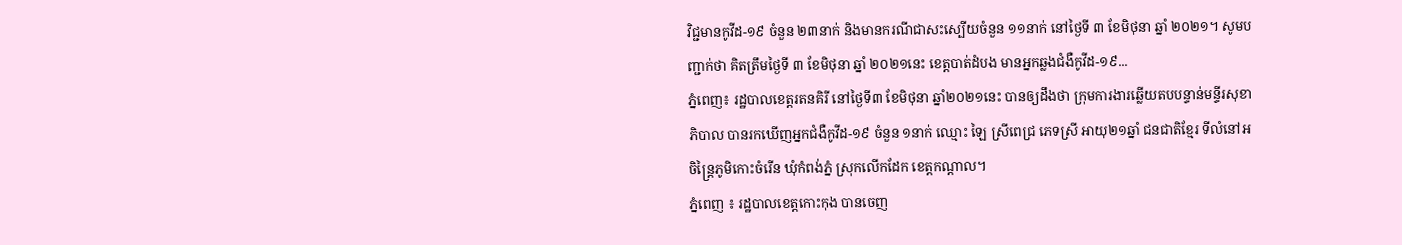វិជ្ជមានកូវីដ-១៩ ចំនួន ២៣នាក់ និងមានករណីជាសះស្បើយចំនួន ១១នាក់ នៅថ្ងៃទី ៣ ខែមិថុនា ឆ្នាំ ២០២១។ សូមបញ្ជាក់ថា គិតត្រឹមថ្ងៃទី ៣ ខែមិថុនា ឆ្នាំ ២០២១នេះ ខេត្តបាត់ដំបង មានអ្នកឆ្លងជំងឺកូវីដ-១៩...
ភ្នំពេញ៖ រដ្ឋបាលខេត្តរតនគិរី នៅថ្ងៃទី៣ ខែមិថុនា ឆ្នាំ២០២១នេះ បានឲ្យដឹងថា ក្រុមការងារឆ្លើយតបបន្ទាន់មន្ទីរសុខាភិបាល បានរកឃើញអ្នកជំងឺកូវីដ-១៩ ចំនួន ១នាក់ ឈ្មោះ ឡៃ ស្រីពេជ្រ ភេទស្រី អាយុ២១ឆ្នាំ ជនជាតិខ្មែរ ទីលំនៅអចិន្ត្រៃភូមិកោះចំរើន ឃុំកំពង់ភ្នំ ស្រុកលើកដែក ខេត្តកណ្តាល។
ភ្នំពេញ ៖ រដ្ឋបាលខេត្តកោះកុង បានចេញ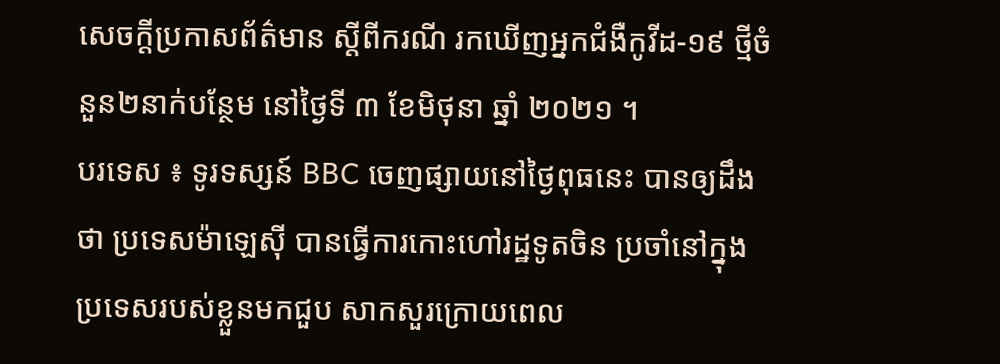សេចក្ដីប្រកាសព័ត៌មាន ស្ដីពីករណី រកឃើញអ្នកជំងឺកូវីដ-១៩ ថ្មីចំនួន២នាក់បន្ថែម នៅថ្ងៃទី ៣ ខែមិថុនា ឆ្នាំ ២០២១ ។
បរទេស ៖ ទូរទស្សន៍ BBC ចេញផ្សាយនៅថ្ងៃពុធនេះ បានឲ្យដឹងថា ប្រទេសម៉ាឡេស៊ី បានធ្វើការកោះហៅរដ្ឋទូតចិន ប្រចាំនៅក្នុងប្រទេសរបស់ខ្លួនមកជួប សាកសួរក្រោយពេល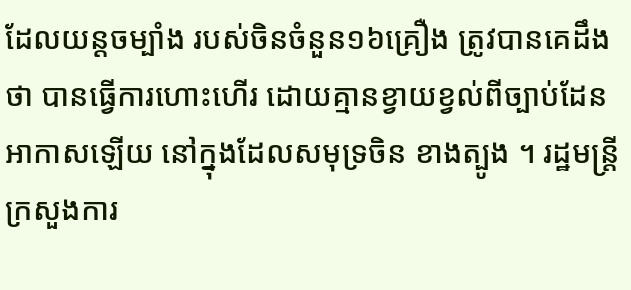ដែលយន្តចម្បាំង របស់ចិនចំនួន១៦គ្រឿង ត្រូវបានគេដឹងថា បានធ្វើការហោះហើរ ដោយគ្មានខ្វាយខ្វល់ពីច្បាប់ដែនអាកាសឡើយ នៅក្នុងដែលសមុទ្រចិន ខាងត្បូង ។ រដ្ឋមន្ត្រីក្រសួងការ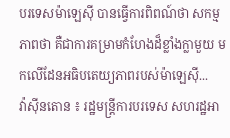បរទេសម៉ាឡេស៊ី បានធ្វើការពិពណ៍ថា សកម្មភាពថា គឺជាការគម្រាមកំហែងដ៏ខ្លាំងក្លាមួយ មកលើដែនអធិបតេយ្យភាពរបស់ម៉ាឡេស៊ី...
វ៉ាស៊ីនតោន ៖ រដ្ឋមន្រ្តីការបរទេស សហរដ្ឋអា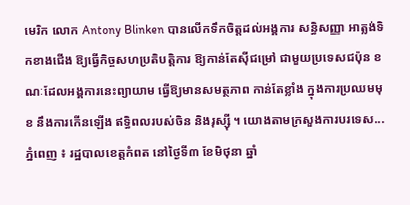មេរិក លោក Antony Blinken បានលើកទឹកចិត្តដល់អង្គការ សន្ធិសញ្ញា អាត្លង់ទិកខាងជើង ឱ្យធ្វើកិច្ចសហប្រតិបត្តិការ ឱ្យកាន់តែស៊ីជម្រៅ ជាមួយប្រទេសជប៉ុន ខណៈដែលអង្គការនេះព្យាយាម ធ្វើឱ្យមានសមត្ថភាព កាន់តែខ្លាំង ក្នុងការប្រឈមមុខ នឹងការកើនឡើង ឥទ្ធិពលរបស់ចិន និងរុស្ស៊ី ។ យោងតាមក្រសួងការបរទេស...
ភ្នំពេញ ៖ រដ្ឋបាលខេត្តកំពត នៅថ្ងៃទី៣ ខែមិថុនា ឆ្នាំ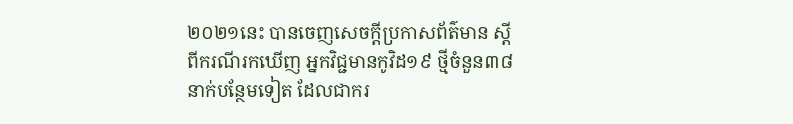២០២១នេះ បានចេញសេចក្ដីប្រកាសព័ត៌មាន ស្ដីពីករណីរកឃើញ អ្នកវិជ្ជមានកូវិដ១៩ ថ្មីចំនួន៣៨នាក់បន្ថែមទៀត ដែលជាករ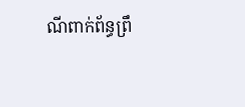ណីពាក់ព័ន្ធព្រឹ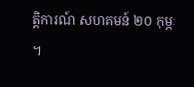ត្តិការណ៍ សហគមន៍ ២០ កុម្ភៈ ។